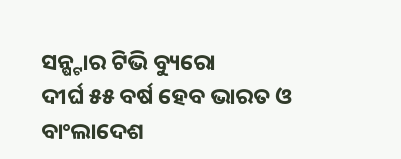ସନ୍ଷ୍ଟାର ଟିଭି ବ୍ୟୁରୋ
ଦୀର୍ଘ ୫୫ ବର୍ଷ ହେବ ଭାରତ ଓ ବାଂଲାଦେଶ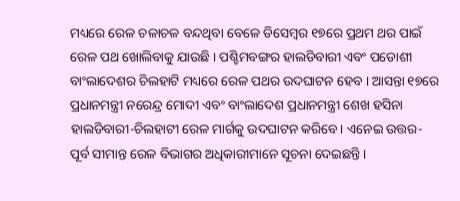ମଧ୍ୟରେ ରେଳ ଚଳାଚଳ ବନ୍ଦଥିବା ବେଳେ ଡିସେମ୍ବର ୧୭ରେ ପ୍ରଥମ ଥର ପାଇଁ ରେଳ ପଥ ଖୋଲିବାକୁ ଯାଉଛି । ପଶ୍ଚିମବଙ୍ଗର ହାଲଡିବାରୀ ଏବଂ ପଡୋଶୀ ବାଂଲାଦେଶର ଚିଲହାଟି ମଧ୍ୟରେ ରେଳ ପଥର ଉଦଘାଟନ ହେବ । ଆସନ୍ତା ୧୭ରେ ପ୍ରଧାନମନ୍ତ୍ରୀ ନରେନ୍ଦ୍ର ମୋଦୀ ଏବଂ ବାଂଲାଦେଶ ପ୍ରଧାନମନ୍ତ୍ରୀ ଶେଖ ହସିନା ହାଲଡିବାରୀ-ଚିଲହାଟୀ ରେଳ ମାର୍ଗକୁ ଉଦଘାଟନ କରିବେ । ଏନେଇ ଉତ୍ତର-ପୂର୍ବ ସୀମାନ୍ତ ରେଳ ବିଭାଗର ଅଧିକାରୀମାନେ ସୂଚନା ଦେଇଛନ୍ତି ।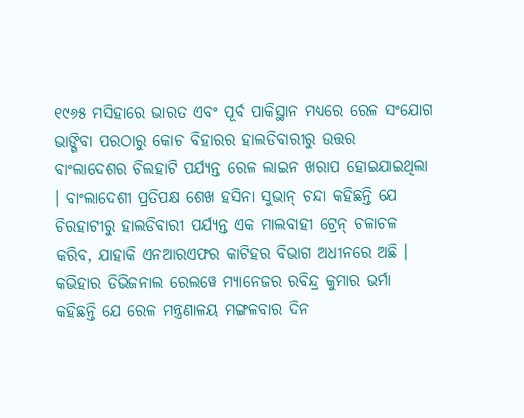୧୯୬୫ ମସିହାରେ ଭାରତ ଏବଂ ପୂର୍ବ ପାକିସ୍ଥାନ ମଧ୍ୟରେ ରେଳ ସଂଯୋଗ ଭାଙ୍ଗିବା ପରଠାରୁ କୋଚ ବିହାରର ହାଲଡିବାରୀରୁ ଉତ୍ତର ବାଂଲାଦେଶର ଚିଲହାଟି ପର୍ଯ୍ୟନ୍ତ ରେଳ ଲାଇନ ଖରାପ ହୋଇଯାଇଥିଲା । ବାଂଲାଦେଶୀ ପ୍ରତିପକ୍ଷ ଶେଖ ହସିନା ସୁଭାନ୍ ଚନ୍ଦା କହିଛନ୍ତି ଯେ ଚିରହାଟୀରୁ ହାଲଡିବାରୀ ପର୍ଯ୍ୟନ୍ତ ଏକ ମାଲବାହୀ ଟ୍ରେନ୍ ଚଳାଚଳ କରିବ, ଯାହାକି ଏନଆରଏଫର କାଟିହର ବିଭାଗ ଅଧୀନରେ ଅଛି । କଭିହାର ଡିଭିଜନାଲ ରେଲୱେ ମ୍ୟାନେଜର ରବିନ୍ଦ୍ର କୁମାର ଭର୍ମା କହିଛନ୍ତି ଯେ ରେଳ ମନ୍ତ୍ରଣାଳୟ ମଙ୍ଗଳବାର ଦିନ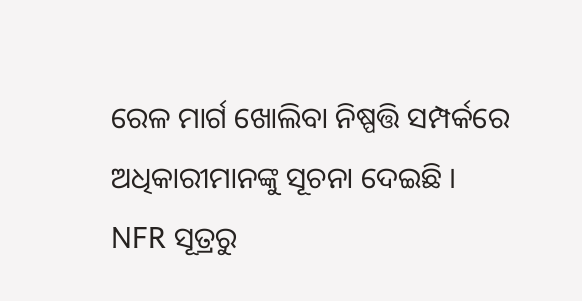ରେଳ ମାର୍ଗ ଖୋଲିବା ନିଷ୍ପତ୍ତି ସମ୍ପର୍କରେ ଅଧିକାରୀମାନଙ୍କୁ ସୂଚନା ଦେଇଛି ।
NFR ସୂତ୍ରରୁ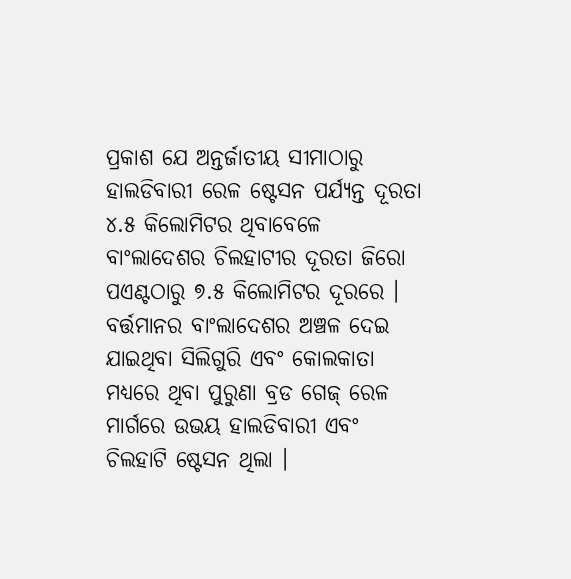ପ୍ରକାଶ ଯେ ଅନ୍ତର୍ଜାତୀୟ ସୀମାଠାରୁ ହାଲଡିବାରୀ ରେଳ ଷ୍ଟେସନ ପର୍ଯ୍ୟନ୍ତ ଦୂରତା ୪.୫ କିଲୋମିଟର ଥିବାବେଳେ ବାଂଲାଦେଶର ଚିଲହାଟୀର ଦୂରତା ଜିରୋ ପଏଣ୍ଟଠାରୁ ୭.୫ କିଲୋମିଟର ଦୂରରେ । ବର୍ତ୍ତମାନର ବାଂଲାଦେଶର ଅଞ୍ଚଳ ଦେଇ ଯାଇଥିବା ସିଲିଗୁରି ଏବଂ କୋଲକାତା ମଧ୍ୟରେ ଥିବା ପୁରୁଣା ବ୍ରଡ ଗେଜ୍ ରେଳ ମାର୍ଗରେ ଉଭୟ ହାଲଡିବାରୀ ଏବଂ ଚିଲହାଟି ଷ୍ଟେସନ ଥିଲା ।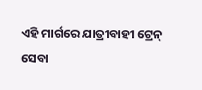ଏହି ମାର୍ଗରେ ଯାତ୍ରୀବାହୀ ଟ୍ରେନ୍ ସେବା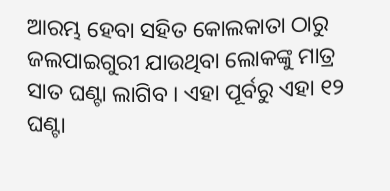ଆରମ୍ଭ ହେବା ସହିତ କୋଲକାତା ଠାରୁ ଜଲପାଇଗୁରୀ ଯାଉଥିବା ଲୋକଙ୍କୁ ମାତ୍ର ସାତ ଘଣ୍ଟା ଲାଗିବ । ଏହା ପୂର୍ବରୁ ଏହା ୧୨ ଘଣ୍ଟା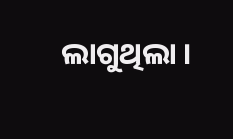ଲାଗୁଥିଲା ।